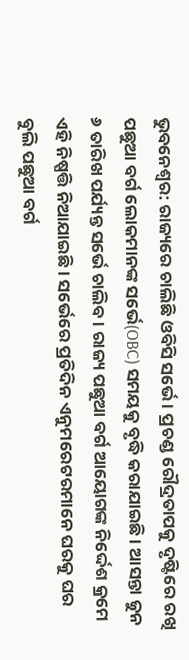ଭୁବନେଶ୍ବର: ରାଜ୍ୟରେ ଚାଲିଛି ଓବିସି ସର୍ଭେ । ପ୍ରଚଣ୍ଡ ରୌଦ୍ରତାପକୁ ଦୃଷ୍ଟିରେ ରଖି ପଛୁଆ ବର୍ଗ ଲୋକମାନଙ୍କ ସର୍ଭେ(OBC) ସମୟକୁ ବୃଦ୍ଧି କରାଯାଇଛି । ଆସନ୍ତା ଜୁନ ୬ ତାରିଖ ପର୍ଯ୍ୟନ୍ତ ସର୍ଭେ ଚାଲିବ । ରାଜ୍ୟ ପଛୁଆ ବର୍ଗ ଆୟୋଗଙ୍କ ନିର୍ଦ୍ଦେଶ କ୍ରମେ ଏହି ନିଷ୍ପତ୍ତି ନିଆଯାଇଛି । ସର୍ଭେରେ ପ୍ରତିଦିନ ଏନୁମରେଟରମାନେ ଘରକୁ ଘର ବୁଲି ପଛୁଆ ବର୍ଗ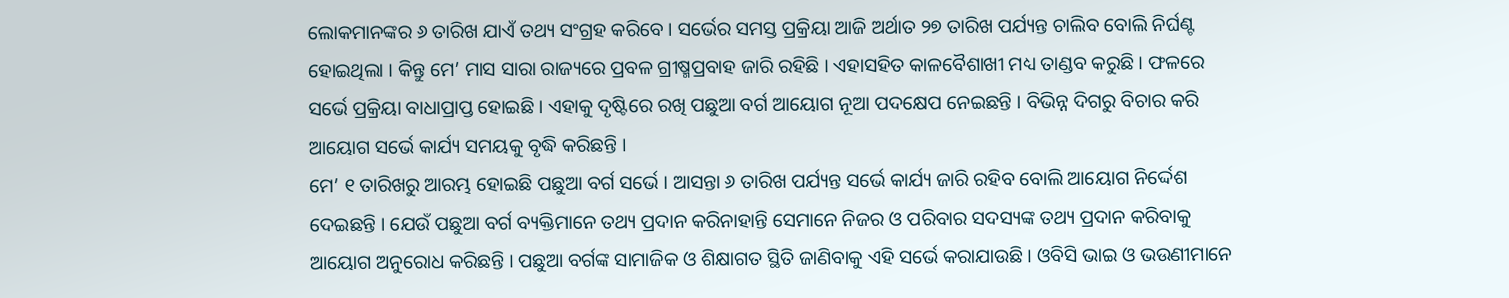ଲୋକମାନଙ୍କର ୬ ତାରିଖ ଯାଏଁ ତଥ୍ୟ ସଂଗ୍ରହ କରିବେ । ସର୍ଭେର ସମସ୍ତ ପ୍ରକ୍ରିୟା ଆଜି ଅର୍ଥାତ ୨୭ ତାରିଖ ପର୍ଯ୍ୟନ୍ତ ଚାଲିବ ବୋଲି ନିର୍ଘଣ୍ଟ ହୋଇଥିଲା । କିନ୍ତୁ ମେ’ ମାସ ସାରା ରାଜ୍ୟରେ ପ୍ରବଳ ଗ୍ରୀଷ୍ମପ୍ରବାହ ଜାରି ରହିଛି । ଏହାସହିତ କାଳବୈଶାଖୀ ମଧ୍ୟ ତାଣ୍ଡବ କରୁଛି । ଫଳରେ ସର୍ଭେ ପ୍ରକ୍ରିୟା ବାଧାପ୍ରାପ୍ତ ହୋଇଛି । ଏହାକୁ ଦୃଷ୍ଟିରେ ରଖି ପଛୁଆ ବର୍ଗ ଆୟୋଗ ନୂଆ ପଦକ୍ଷେପ ନେଇଛନ୍ତି । ବିଭିନ୍ନ ଦିଗରୁ ବିଚାର କରି ଆୟୋଗ ସର୍ଭେ କାର୍ଯ୍ୟ ସମୟକୁ ବୃଦ୍ଧି କରିଛନ୍ତି ।
ମେ’ ୧ ତାରିଖରୁ ଆରମ୍ଭ ହୋଇଛି ପଛୁଆ ବର୍ଗ ସର୍ଭେ । ଆସନ୍ତା ୬ ତାରିଖ ପର୍ଯ୍ୟନ୍ତ ସର୍ଭେ କାର୍ଯ୍ୟ ଜାରି ରହିବ ବୋଲି ଆୟୋଗ ନିର୍ଦ୍ଦେଶ ଦେଇଛନ୍ତି । ଯେଉଁ ପଛୁଆ ବର୍ଗ ବ୍ୟକ୍ତିମାନେ ତଥ୍ୟ ପ୍ରଦାନ କରିନାହାନ୍ତି ସେମାନେ ନିଜର ଓ ପରିବାର ସଦସ୍ୟଙ୍କ ତଥ୍ୟ ପ୍ରଦାନ କରିବାକୁ ଆୟୋଗ ଅନୁରୋଧ କରିଛନ୍ତି । ପଛୁଆ ବର୍ଗଙ୍କ ସାମାଜିକ ଓ ଶିକ୍ଷାଗତ ସ୍ଥିତି ଜାଣିବାକୁ ଏହି ସର୍ଭେ କରାଯାଉଛି । ଓବିସି ଭାଇ ଓ ଭଉଣୀମାନେ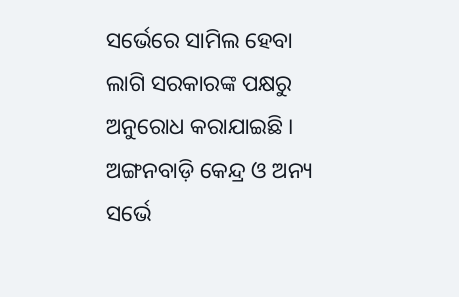ସର୍ଭେରେ ସାମିଲ ହେବା ଲାଗି ସରକାରଙ୍କ ପକ୍ଷରୁ ଅନୁରୋଧ କରାଯାଇଛି । ଅଙ୍ଗନବାଡ଼ି କେନ୍ଦ୍ର ଓ ଅନ୍ୟ ସର୍ଭେ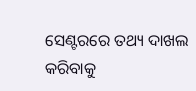ସେଣ୍ଟରରେ ତଥ୍ୟ ଦାଖଲ କରିବାକୁ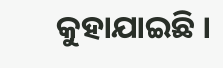କୁହାଯାଇଛି ।